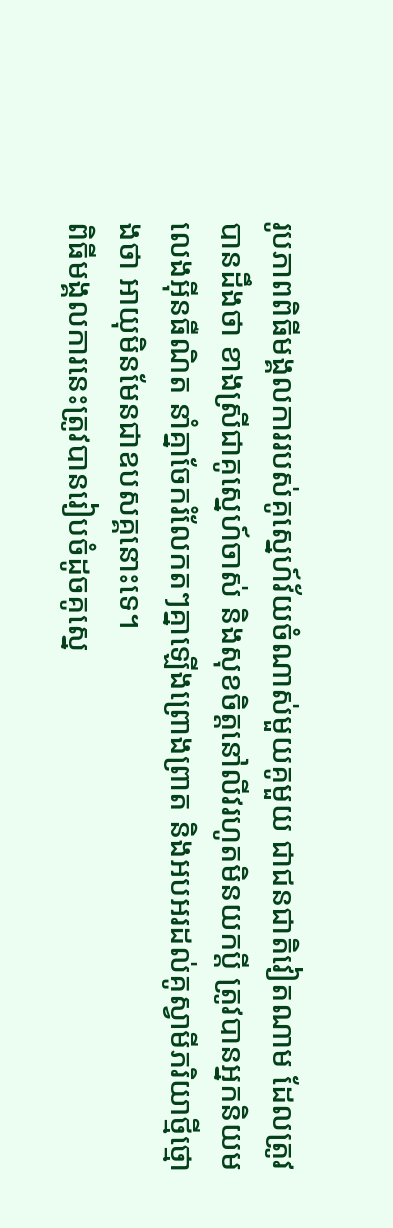រូបភាពពិធីមង្គលការរបស់គូស្នេហ៍វ័យចំណាស់មួយគូមួយ ជាជនជាតិវៀតណាម ដែលត្រូវបានដឹងថា ខាងស្រីជាគូស្នេហ៍ចាស់ និងសុខចិត្តនៅលីវរហូតមិនយកប្តី ត្រូវបានអ្នកនិយមលេងអ៊ីនធឺណិត នាំគ្នាចែករំលែកតៗគ្នាឡើងព្រោងព្រាត និងអបអរដល់គូស្វាមីភរិយាថ្មីថ្មោងថា អាយុមិនមែនជាឧបសគ្គនោះទេ។
ពិធីមង្គលការនេះត្រូវបានរៀបចំដូចគូស្នេ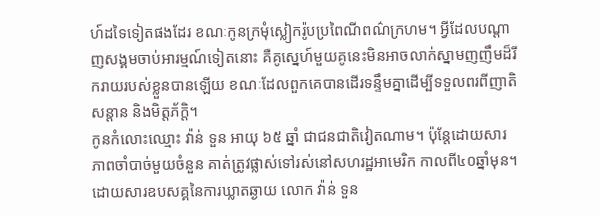ហ៍ដទៃទៀតផងដែរ ខណៈកូនក្រមុំស្លៀករ៉ូបប្រពៃណីពណ៌ក្រហម។ អ្វីដែលបណ្ដាញសង្គមចាប់អារម្មណ៍ទៀតនោះ គឺគូស្នេហ៍មួយគូនេះមិនអាចលាក់ស្នាមញញឹមដ៏រីករាយរបស់ខ្លួនបានឡើយ ខណៈដែលពួកគេបានដើរទន្ទឹមគ្នាដើម្បីទទួលពរពីញាតិសន្ដាន និងមិត្តភ័ក្ដិ។
កូនកំលោះឈ្មោះ វ៉ាន់ ទួន អាយុ ៦៥ ឆ្នាំ ជាជនជាតិវៀតណាម។ ប៉ុន្តែដោយសារភាពចាំបាច់មួយចំនួន គាត់ត្រូវផ្លាស់ទៅរស់នៅសហរដ្ឋអាមេរិក កាលពី៤០ឆ្នាំមុន។ ដោយសារឧបសគ្គនៃការឃ្លាតឆ្ងាយ លោក វ៉ាន់ ទួន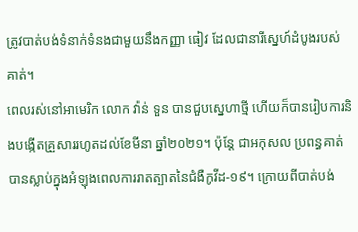ត្រូវបាត់បង់ទំនាក់ទំនងជាមួយនឹងកញ្ញា ធៀវ ដែលជានារីស្នេហ៍ដំបូងរបស់គាត់។
ពេលរស់នៅអាមេរិក លោក វ៉ាន់ ទួន បានជួបស្នេហាថ្មី ហើយក៏បានរៀបការនិងបង្កើតគ្រួសាររហូតដល់ខែមីនា ឆ្នាំ២០២១។ ប៉ុន្តែ ជាអកុសល ប្រពន្ធគាត់បានស្លាប់ក្នុងអំឡុងពេលការរាតត្បាតនៃជំងឺកូវីដ-១៩។ ក្រោយពីបាត់បង់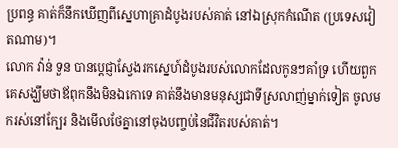ប្រពន្ធ គាត់ក៏នឹកឃើញពីស្នេហាគ្រាដំបូងរបស់គាត់ នៅឯស្រុកកំណើត (ប្រទេសវៀតណាម)។
លោក វ៉ាន់ ទួន បានប្ដេជ្ញាស្វែងរកស្នេហ៍ដំបូងរបស់លោកដែលកូនៗគាំទ្រ ហើយពួកគេសង្ឃឹមថាឪពុកនឹងមិនឯកោទេ គាត់នឹងមានមនុស្សជាទីស្រលាញ់ម្នាក់ទៀត ចូលមករស់នៅក្បែរ និងមើលថែគ្នានៅចុងបញ្ចប់នៃជីវិតរបស់គាត់។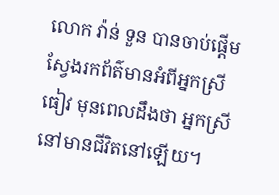លោក វ៉ាន់ ទួន បានចាប់ផ្តើមស្វែងរកព័ត៌មានអំពីអ្នកស្រី ធៀវ មុនពេលដឹងថា អ្នកស្រីនៅមានជីវិតនៅឡើយ។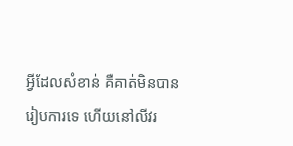អ្វីដែលសំខាន់ គឺគាត់មិនបានរៀបការទេ ហើយនៅលីវរ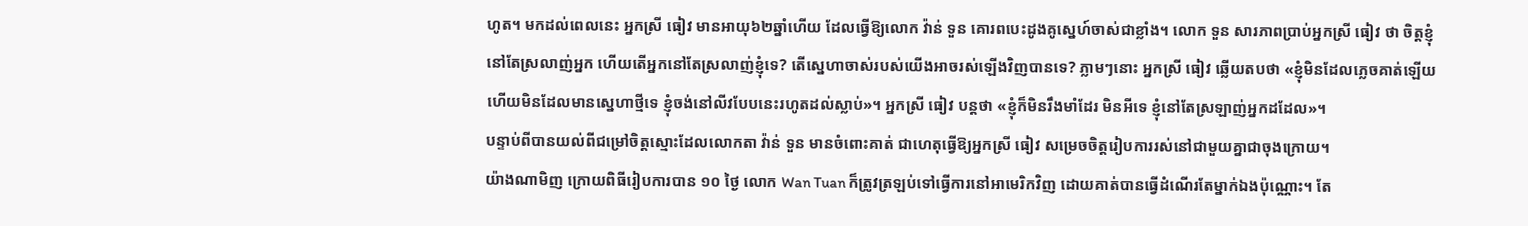ហូត។ មកដល់ពេលនេះ អ្នកស្រី ធៀវ មានអាយុ៦២ឆ្នាំហើយ ដែលធ្វើឱ្យលោក វ៉ាន់ ទួន គោរពបេះដូងគូស្នេហ៍ចាស់ជាខ្លាំង។ លោក ទួន សារភាពប្រាប់អ្នកស្រី ធៀវ ថា ចិត្តខ្ញុំនៅតែស្រលាញ់អ្នក ហើយតើអ្នកនៅតែស្រលាញ់ខ្ញុំទេ? តើស្នេហាចាស់របស់យើងអាចរស់ឡើងវិញបានទេ? ភ្លាមៗនោះ អ្នកស្រី ធៀវ ឆ្លើយតបថា «ខ្ញុំមិនដែលភ្លេចគាត់ឡើយ ហើយមិនដែលមានស្នេហាថ្មីទេ ខ្ញុំចង់នៅលីវបែបនេះរហូតដល់ស្លាប់»។ អ្នកស្រី ធៀវ បន្តថា «ខ្ញុំក៏មិនរឹងមាំដែរ មិនអីទេ ខ្ញុំនៅតែស្រឡាញ់អ្នកដដែល»។
បន្ទាប់ពីបានយល់ពីជម្រៅចិត្តស្មោះដែលលោកតា វ៉ាន់ ទួន មានចំពោះគាត់ ជាហេតុធ្វើឱ្យអ្នកស្រី ធៀវ សម្រេចចិត្តរៀបការរស់នៅជាមួយគ្នាជាចុងក្រោយ។
យ៉ាងណាមិញ ក្រោយពិធីរៀបការបាន ១០ ថ្ងៃ លោក Wan Tuan ក៏ត្រូវត្រឡប់ទៅធ្វើការនៅអាមេរិកវិញ ដោយគាត់បានធ្វើដំណើរតែម្នាក់ឯងប៉ុណ្ណោះ។ តែ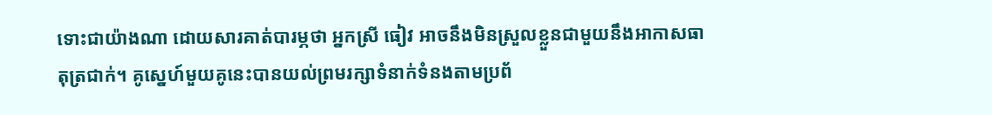ទោះជាយ៉ាងណា ដោយសារគាត់បារម្ភថា អ្នកស្រី ធៀវ អាចនឹងមិនស្រួលខ្លួនជាមួយនឹងអាកាសធាតុត្រជាក់។ គូស្នេហ៍មួយគូនេះបានយល់ព្រមរក្សាទំនាក់ទំនងតាមប្រព័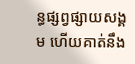ន្ធផ្សព្វផ្សាយសង្គម ហើយគាត់នឹង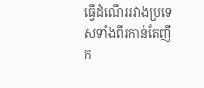ធ្វើដំណើររវាងប្រទេសទាំងពីរកាន់តែញឹក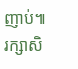ញាប់៕ រក្សាសិ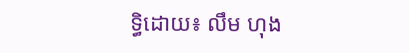ទ្ធិដោយ៖ លឹម ហុង